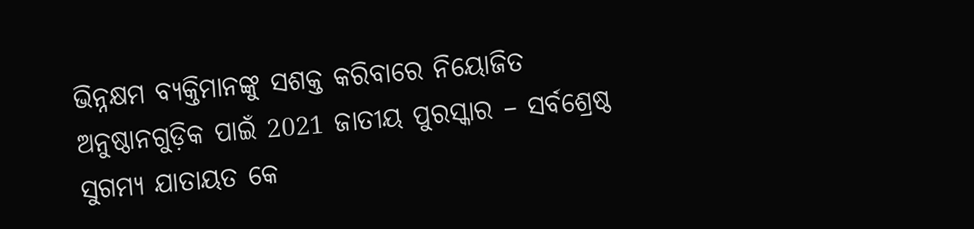ଭିନ୍ନକ୍ଷମ ବ୍ୟକ୍ତିମାନଙ୍କୁ ସଶକ୍ତ କରିବାରେ ନିୟୋଜିତ ଅନୁଷ୍ଠାନଗୁଡ଼ିକ ପାଇଁ 2021 ଜାତୀୟ ପୁରସ୍କାର – ସର୍ବଶ୍ରେଷ୍ଠ ସୁଗମ୍ୟ ଯାତାୟତ କେ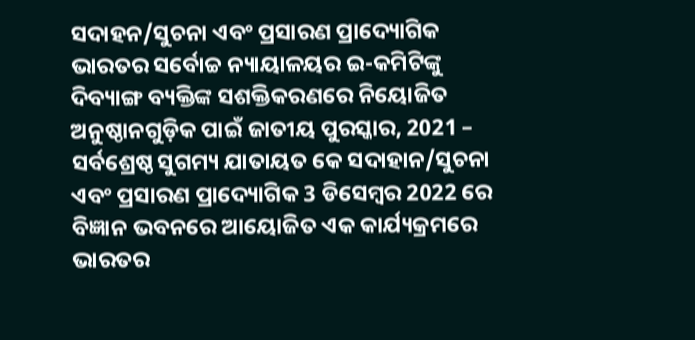ସଦାହନ/ସୁଚନା ଏବଂ ପ୍ରସାରଣ ପ୍ରାଦ୍ୟୋଗିକ
ଭାରତର ସର୍ବୋଚ୍ଚ ନ୍ୟାୟାଳୟର ଇ-କମିଟିଙ୍କୁ ଦିବ୍ୟାଙ୍ଗ ବ୍ୟକ୍ତିଙ୍କ ସଶକ୍ତିକରଣରେ ନିୟୋଜିତ ଅନୁଷ୍ଠାନଗୁଡ଼ିକ ପାଇଁ ଜାତୀୟ ପୁରସ୍କାର, 2021 – ସର୍ବଶ୍ରେଷ୍ଠ ସୁଗମ୍ୟ ଯାତାୟତ କେ ସଦାହାନ/ସୁଚନା ଏବଂ ପ୍ରସାରଣ ପ୍ରାଦ୍ୟୋଗିକ 3 ଡିସେମ୍ବର 2022 ରେ ବିଜ୍ଞାନ ଭବନରେ ଆୟୋଜିତ ଏକ କାର୍ଯ୍ୟକ୍ରମରେ ଭାରତର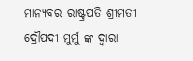ମାନ୍ୟବର ରାଷ୍ଟ୍ରପତି ଶ୍ରୀମତୀ ଦ୍ରୌପଦୀ ମୁର୍ମୁ ଙ୍କ ଦ୍ୱାରା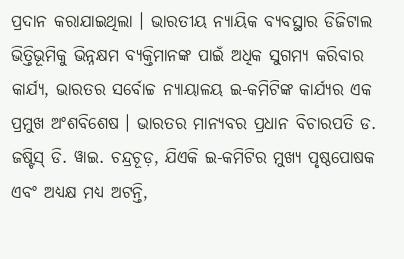ପ୍ରଦାନ କରାଯାଇଥିଲା । ଭାରତୀୟ ନ୍ୟାୟିକ ବ୍ୟବସ୍ଥାର ଡିଜିଟାଲ ଭିତ୍ତିଭୂମିକୁ ଭିନ୍ନକ୍ଷମ ବ୍ୟକ୍ତିମାନଙ୍କ ପାଇଁ ଅଧିକ ସୁଗମ୍ୟ କରିବାର କାର୍ଯ୍ୟ, ଭାରତର ସର୍ବୋଚ୍ଚ ନ୍ୟାୟାଳୟ ଇ-କମିଟିଙ୍କ କାର୍ଯ୍ୟର ଏକ ପ୍ରମୁଖ ଅଂଶବିଶେଷ । ଭାରତର ମାନ୍ୟବର ପ୍ରଧାନ ବିଚାରପତି ଡ. ଜଷ୍ଟିସ୍ ଡି. ୱାଇ. ଚନ୍ଦ୍ରଚୂଡ଼, ଯିଏକି ଇ-କମିଟିର ମୁଖ୍ୟ ପୃଷ୍ଠପୋଷକ ଏବଂ ଅଧ୍ୟକ୍ଷ ମଧ୍ୟ ଅଟନ୍ତି,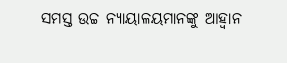ସମସ୍ତ ଉଚ୍ଚ ନ୍ୟାୟାଳୟମାନଙ୍କୁ ଆହ୍ୱାନ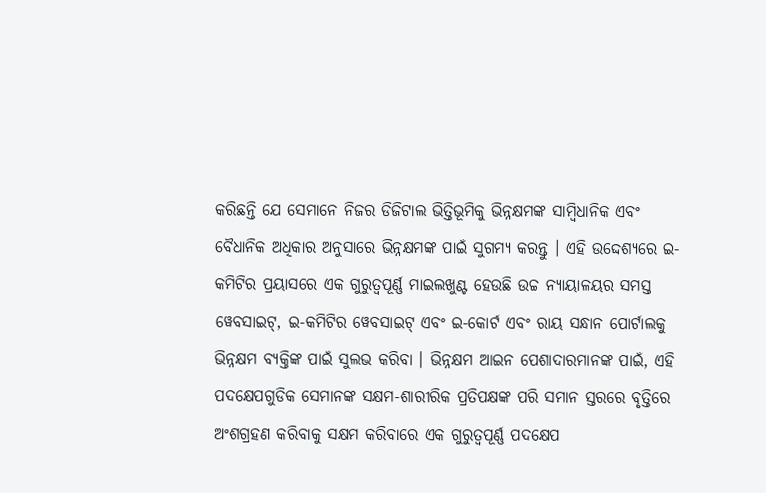କରିଛନ୍ତି ଯେ ସେମାନେ ନିଜର ଡିଜିଟାଲ ଭିତ୍ତିଭୂମିକୁ ଭିନ୍ନକ୍ଷମଙ୍କ ସାମ୍ବିଧାନିକ ଏବଂ ବୈଧାନିକ ଅଧିକାର ଅନୁସାରେ ଭିନ୍ନକ୍ଷମଙ୍କ ପାଇଁ ସୁଗମ୍ୟ କରନ୍ତୁ । ଏହି ଉଦ୍ଦେଶ୍ୟରେ ଇ-କମିଟିର ପ୍ରୟାସରେ ଏକ ଗୁରୁତ୍ୱପୂର୍ଣ୍ଣ ମାଇଲଖୁଣ୍ଟ ହେଉଛି ଉଚ୍ଚ ନ୍ୟାୟାଳୟର ସମସ୍ତ ୱେବସାଇଟ୍, ଇ-କମିଟିର ୱେବସାଇଟ୍ ଏବଂ ଇ-କୋର୍ଟ ଏବଂ ରାୟ ସନ୍ଧାନ ପୋର୍ଟାଲକୁ ଭିନ୍ନକ୍ଷମ ବ୍ୟକ୍ତିଙ୍କ ପାଇଁ ସୁଲଭ କରିବା । ଭିନ୍ନକ୍ଷମ ଆଇନ ପେଶାଦାରମାନଙ୍କ ପାଇଁ, ଏହି ପଦକ୍ଷେପଗୁଡିକ ସେମାନଙ୍କ ସକ୍ଷମ-ଶାରୀରିକ ପ୍ରତିପକ୍ଷଙ୍କ ପରି ସମାନ ସ୍ତରରେ ବୃତ୍ତିରେ ଅଂଶଗ୍ରହଣ କରିବାକୁ ସକ୍ଷମ କରିବାରେ ଏକ ଗୁରୁତ୍ୱପୂର୍ଣ୍ଣ ପଦକ୍ଷେପ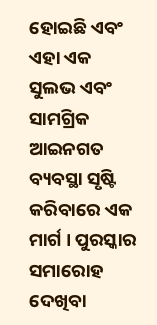ହୋଇଛି ଏବଂ ଏହା ଏକ ସୁଲଭ ଏବଂ ସାମଗ୍ରିକ ଆଇନଗତ ବ୍ୟବସ୍ଥା ସୃଷ୍ଟି କରିବାରେ ଏକ ମାର୍ଗ । ପୁରସ୍କାର ସମାରୋହ ଦେଖିବା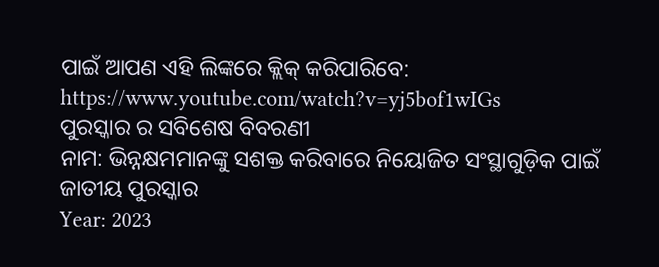ପାଇଁ ଆପଣ ଏହି ଲିଙ୍କରେ କ୍ଲିକ୍ କରିପାରିବେ: https://www.youtube.com/watch?v=yj5bof1wIGs
ପୁରସ୍କାର ର ସବିଶେଷ ବିବରଣୀ
ନାମ: ଭିନ୍ନକ୍ଷମମାନଙ୍କୁ ସଶକ୍ତ କରିବାରେ ନିୟୋଜିତ ସଂସ୍ଥାଗୁଡ଼ିକ ପାଇଁ ଜାତୀୟ ପୁରସ୍କାର
Year: 2023